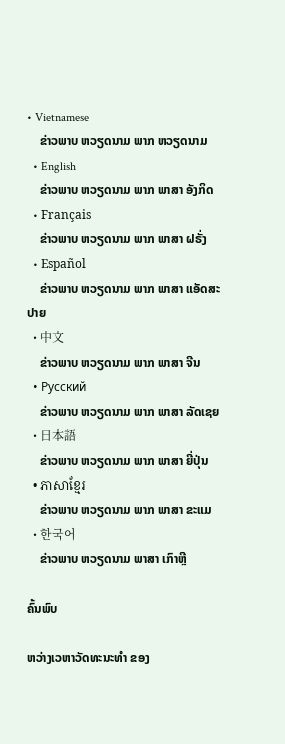• Vietnamese
    ຂ່າວພາບ ຫວຽດນາມ ພາກ ຫວຽດນາມ
  • English
    ຂ່າວພາບ ຫວຽດນາມ ພາກ ພາສາ ອັງກິດ
  • Français
    ຂ່າວພາບ ຫວຽດນາມ ພາກ ພາສາ ຝຣັ່ງ
  • Español
    ຂ່າວພາບ ຫວຽດນາມ ພາກ ພາສາ ແອັດສະປາຍ
  • 中文
    ຂ່າວພາບ ຫວຽດນາມ ພາກ ພາສາ ຈີນ
  • Русский
    ຂ່າວພາບ ຫວຽດນາມ ພາກ ພາສາ ລັດເຊຍ
  • 日本語
    ຂ່າວພາບ ຫວຽດນາມ ພາກ ພາສາ ຍີ່ປຸ່ນ
  • ភាសាខ្មែរ
    ຂ່າວພາບ ຫວຽດນາມ ພາກ ພາສາ ຂະແມ
  • 한국어
    ຂ່າວພາບ ຫວຽດນາມ ພາສາ ເກົາຫຼີ

ຄົ້ນພົບ

ຫວ່າງເວຫາວັດທະນະທຳ ຂອງ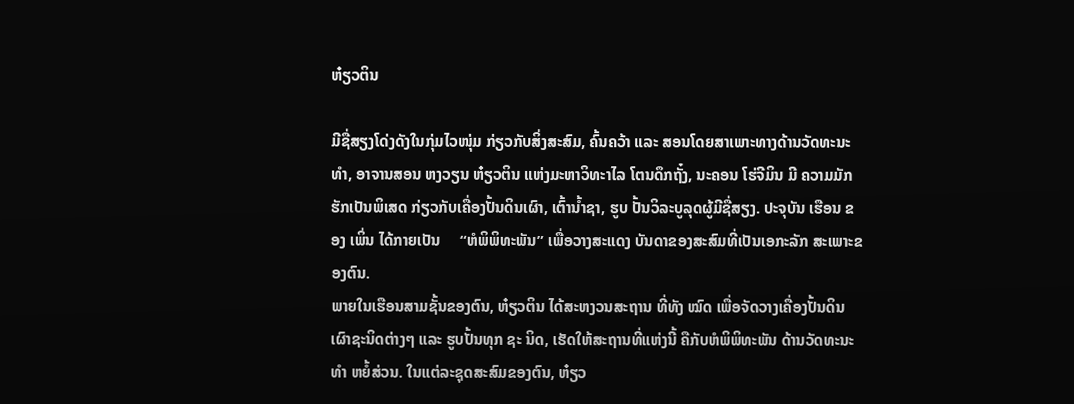ຫ໋ຽວຕິນ

ມີຊື່ສຽງໂດ່ງດັງໃນກຸ່ມໄວໜຸ່ມ ກ່ຽວກັບສິ່ງສະສົມ, ຄົ້ນຄວ້າ ແລະ ສອນໂດຍສາເພາະທາງດ້ານວັດທະນະທຳ, ອາຈານສອນ ຫງວຽນ ຫ໋ຽວຕິນ ແຫ່ງມະຫາວິທະາໄລ ໂຕນດຶກຖັ໋ງ, ນະຄອນ ໂຮ່ຈີມິນ ມີ ຄວາມມັກຮັກເປັນພິເສດ ກ່ຽວກັບເຄື່ອງປັ້ນດິນເຜົາ, ເຕົ້ານໍ້າຊາ, ຮູບ ປັ້ນວິລະບູລຸດຜູ້ມີຊື່ສຽງ. ປະຈຸບັນ ເຮືອນ ຂອງ ເພິ່ນ ໄດ້ກາຍເປັນ     “ຫໍພິພິທະພັນ” ເພື່ອວາງສະແດງ ບັນດາຂອງສະສົມທີ່ເປັນເອກະລັກ ສະເພາະຂອງຕົນ.
ພາຍໃນເຮືອນສາມຊັ້ນຂອງຕົນ, ຫ໋ຽວຕິນ ໄດ້ສະຫງວນສະຖານ ທີ່ທັງ ໝົດ ເພື່ອຈັດວາງເຄື່ອງປັ້ນດິນເຜົາຊະນິດຕ່າງໆ ແລະ ຮູບປັ້ນທຸກ ຊະ ນິດ, ເຮັດໃຫ້ສະຖານທີ່ແຫ່ງນີ້ ຄືກັບຫໍພິພິທະພັນ ດ້ານວັດທະນະທຳ ຫຍໍ້ສ່ວນ. ໃນແຕ່ລະຊຸດສະສົມຂອງຕົນ, ຫ໋ຽວ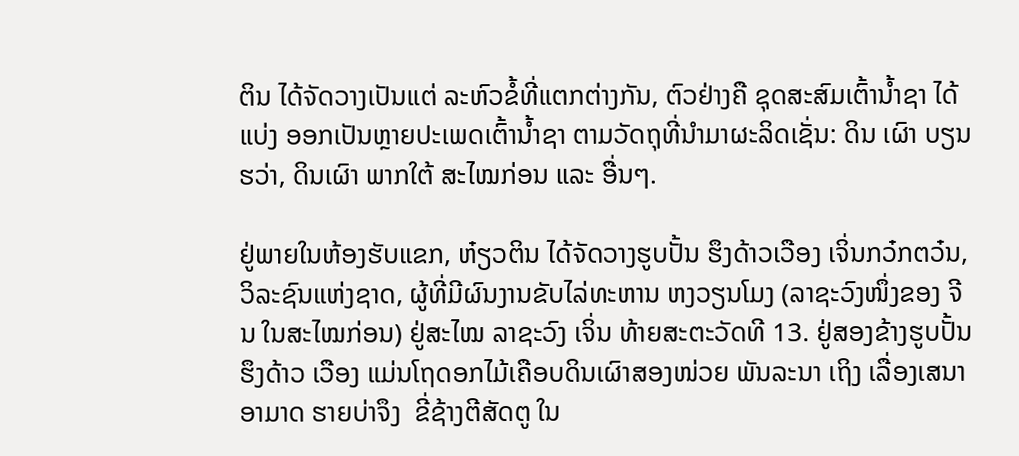ຕິນ ໄດ້ຈັດວາງເປັນແຕ່ ລະຫົວຂໍ້ທີ່ແຕກຕ່າງກັນ, ຕົວຢ່າງຄື ຊຸດສະສົມເຕົ້ານໍ້າຊາ ໄດ້ແບ່ງ ອອກເປັນຫຼາຍປະເພດເຕົ້ານໍ້າຊາ ຕາມວັດຖຸທີ່ນຳມາຜະລິດເຊັ່ນ: ດິນ ເຜົາ ບຽນຮວ່າ, ດິນເຜົາ ພາກໃຕ້ ສະໄໝກ່ອນ ແລະ ອື່ນໆ.

ຢູ່ພາຍໃນຫ້ອງຮັບແຂກ, ຫ໋ຽວຕິນ ໄດ້ຈັດວາງຮູບປັ້ນ ຮຶງດ້າວເວືອງ ເຈິ່ນກວ໋ກຕວ໋ນ, ວິລະຊົນແຫ່ງຊາດ, ຜູ້ທີ່ມີຜົນງານຂັບໄລ່ທະຫານ ຫງວຽນໂມງ (ລາຊະວົງໜຶ່ງຂອງ ຈີນ ໃນສະໄໝກ່ອນ) ຢູ່ສະໄໝ ລາຊະວົງ ເຈິ່ນ ທ້າຍສະຕະວັດທີ 13. ຢູ່ສອງຂ້າງຮູບປັ້ນ ຮຶງດ້າວ ເວືອງ ແມ່ນໂຖດອກໄມ້ເຄືອບດິນເຜົາສອງໜ່ວຍ ພັນລະນາ ເຖິງ ເລື່ອງເສນາອາມາດ ຮາຍບ່າຈຶງ  ຂີ່ຊ້າງຕີສັດຕູ ໃນ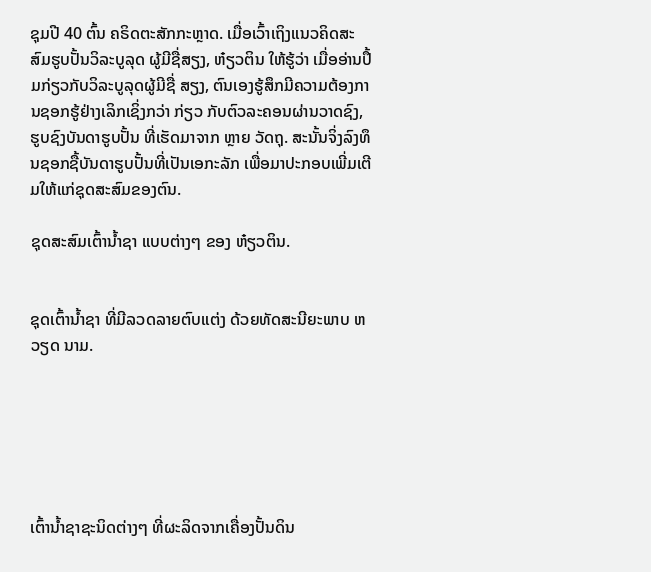ຊຸມປີ 40 ຕົ້ນ ຄຣິດຕະສັກກະຫຼາດ. ເມື່ອເວົ້າເຖິງແນວຄິດສະສົມຮູບປັ້ນວິລະບູລຸດ ຜູ້ມີຊື່ສຽງ, ຫ໋ຽວຕິນ ໃຫ້ຮູ້ວ່າ ເມື່ອອ່ານປຶ້ມກ່ຽວກັບວິລະບູລຸດຜູ້ມີຊື່ ສຽງ, ຕົນເອງຮູ້ສຶກມີຄວາມຕ້ອງການຊອກຮູ້ຢ່າງເລິກເຊິ່ງກວ່າ ກ່ຽວ ກັບຕົວລະຄອນຜ່ານວາດຊົງ, ຮູບຊົງບັນດາຮູບປັ້ນ ທີ່ເຮັດມາຈາກ ຫຼາຍ ວັດຖຸ. ສະນັ້ນຈິ່ງລົງທຶນຊອກຊື້ບັນດາຮູບປັ້ນທີ່ເປັນເອກະລັກ ເພື່ອມາປະກອບເພີ່ມເຕີມໃຫ້ແກ່ຊຸດສະສົມຂອງຕົນ.

ຊຸດສະສົມເຕົ້ານໍ້າຊາ ແບບຕ່າງໆ ຂອງ ຫ໋ຽວຕິນ.


ຊຸດເຕົ້ານໍ້າຊາ ທີ່ມີລວດລາຍຕົບແຕ່ງ ດ້ວຍທັດສະນີຍະພາບ ຫວຽດ ນາມ.






ເຕົ້ານໍ້າຊາຊະນິດຕ່າງໆ ທີ່ຜະລິດຈາກເຄື່ອງປັ້ນດິນ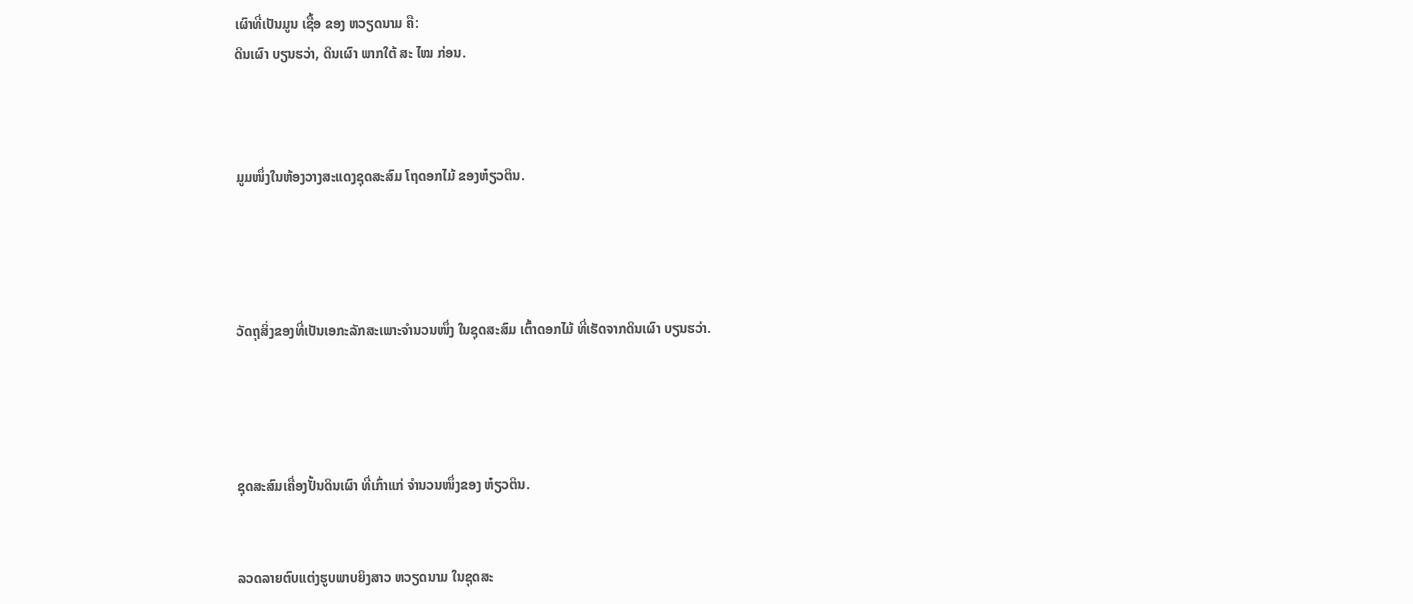ເຜົາທີ່ເປັນມູນ ເຊື້ອ ຂອງ ຫວຽດນາມ ຄື:
ດິນເຜົາ ບຽນຮວ່າ, ດິນເຜົາ ພາກໃຕ້ ສະ ໄໝ ກ່ອນ.



ມູມໜຶ່ງໃນຫ້ອງວາງສະແດງຊຸດສະສົມ ໂຖດອກໄມ້ ຂອງຫ໋ຽວຕິນ.




ວັດຖຸສິ່ງຂອງທີ່ເປັນເອກະລັກສະເພາະຈຳນວນໜຶ່ງ ໃນຊຸດສະສົມ ເຕົ້າດອກໄມ້ ທີ່ເຮັດຈາກດິນເຜົາ ບຽນຮວ່າ.




ຊຸດສະສົມເຄື່ອງປັ້ນດິນເຜົາ ທີ່ເກົ່າແກ່ ຈຳນວນໜຶ່ງຂອງ ຫ໋ຽວຕິນ.


ລວດລາຍຕົບແຕ່ງຮູບພາບຍິງສາວ ຫວຽດນາມ ໃນຊຸດສະ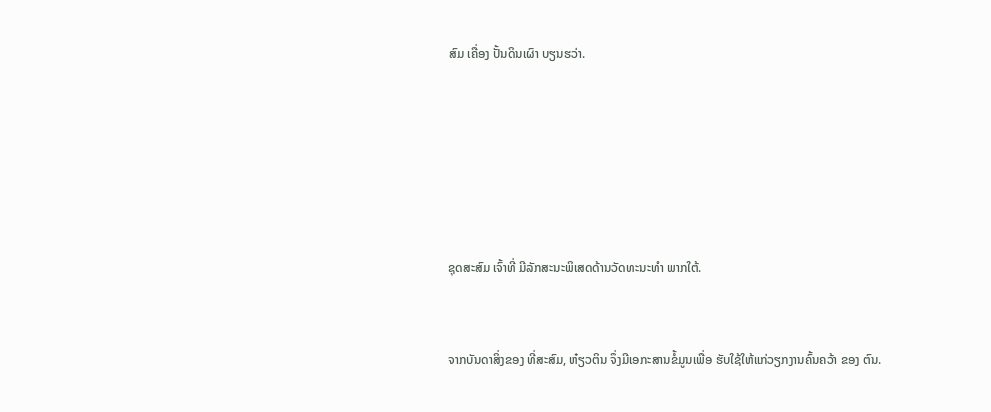ສົມ ເຄື່ອງ ປັ້ນດິນເຜົາ ບຽນຮວ່າ.






ຊຸດສະສົມ ເຈົ້າທີ່ ມີລັກສະນະພິເສດດ້ານວັດທະນະທຳ ພາກໃຕ້.


ຈາກບັນດາສິ່ງຂອງ ທີ່ສະສົມ, ຫ໋ຽວຕິນ ຈຶ່ງມີເອກະສານຂໍ້ມູນເພື່ອ ຮັບໃຊ້ໃຫ້ແກ່ວຽກງານຄົ້ນຄວ້າ ຂອງ ຕົນ.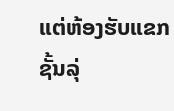ແຕ່ຫ້ອງຮັບແຂກຊັ້ນລຸ່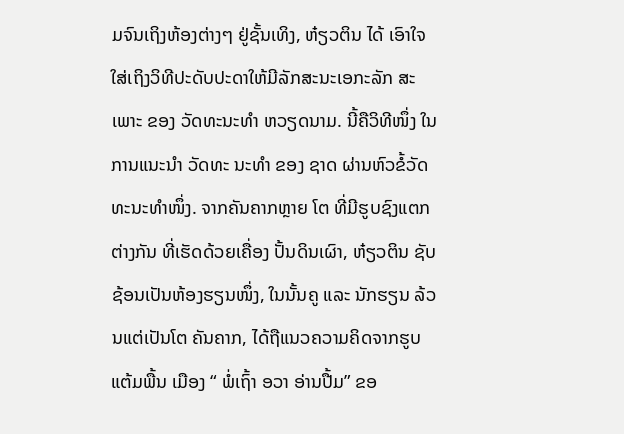ມຈົນເຖິງຫ້ອງຕ່າງໆ ຢູ່ຊັ້ນເທິງ, ຫ໋ຽວຕິນ ໄດ້ ເອົາໃຈໃສ່ເຖິງວິທີປະດັບປະດາໃຫ້ມີລັກສະນະເອກະລັກ ສະເພາະ ຂອງ ວັດທະນະທຳ ຫວຽດນາມ. ນີ້ຄືວິທີໜຶ່ງ ໃນການແນະນຳ ວັດທະ ນະທຳ ຂອງ ຊາດ ຜ່ານຫົວຂໍ້ວັດທະນະທຳໜຶ່ງ. ຈາກຄັນຄາກຫຼາຍ ໂຕ ທີ່ມີຮູບຊົງແຕກຕ່າງກັນ ທີ່ເຮັດດ້ວຍເຄື່ອງ ປັ້ນດິນເຜົາ, ຫ໋ຽວຕິນ ຊັບຊ້ອນເປັນຫ້ອງຮຽນໜຶ່ງ, ໃນນັ້ນຄູ ແລະ ນັກຮຽນ ລ້ວນແຕ່ເປັນໂຕ ຄັນຄາກ, ໄດ້ຖືແນວຄວາມຄິດຈາກຮູບ ແຕ້ມພື້ນ ເມືອງ “ ພໍ່ເຖົ້າ ອວາ ອ່ານປື້ມ” ຂອ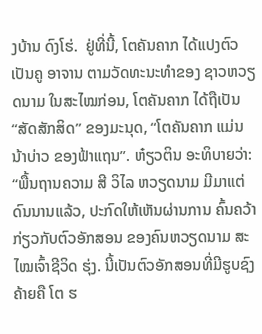ງບ້ານ ດົງໂຮ່.  ຢູ່ທີ່ນີ້, ໂຕຄັນຄາກ ໄດ້ແປງຕົວເປັນຄູ ອາຈານ ຕາມວັດທະນະທຳຂອງ ຊາວຫວຽດນາມ ໃນສະໄໝກ່ອນ, ໂຕຄັນຄາກ ໄດ້ຖືເປັນ “ສັດສັກສິດ” ຂອງມະນຸດ, “ໂຕຄັນຄາກ ແມ່ນ ນ້າບ່າວ ຂອງຟ້າແຖນ”. ຫ໋ຽວຕິນ ອະທິບາຍວ່າ: “ພື້ນຖານຄວາມ ສີ ວິໄລ ຫວຽດນາມ ມີມາແຕ່ ດົນນານແລ້ວ, ປະກົດໃຫ້ເຫັນຜ່ານການ ຄົ້ນຄວ້າ ກ່ຽວກັບຕົວອັກສອນ ຂອງຄົນຫວຽດນາມ ສະໄໝເຈົ້າຊີວິດ ຮຸ່ງ. ນີ້ເປັນຕົວອັກສອນທີ່ມີຮູບຊົງ ຄ້າຍຄື ໂຕ ຮ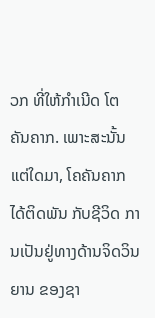ວກ ທີ່ໃຫ້ກຳເນີດ ໂຕ ຄັນຄາກ. ເພາະສະນັ້ນ ແຕ່ໃດມາ, ໂຄຄັນຄາກ ໄດ້ຕິດພັນ ກັບຊີວິດ ການເປັນຢູ່ທາງດ້ານຈິດວິນຍານ ຂອງຊາ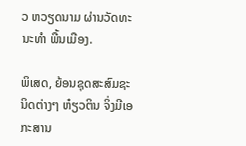ວ ຫວຽດນາມ ຜ່ານວັດທະ ນະທຳ ພື້ນເມືອງ.

ພິເສດ, ຍ້ອນຊຸດສະສົມຊະນິດຕ່າງໆ ຫ໋ຽວຕິນ ຈິ່ງມີເອກະສານ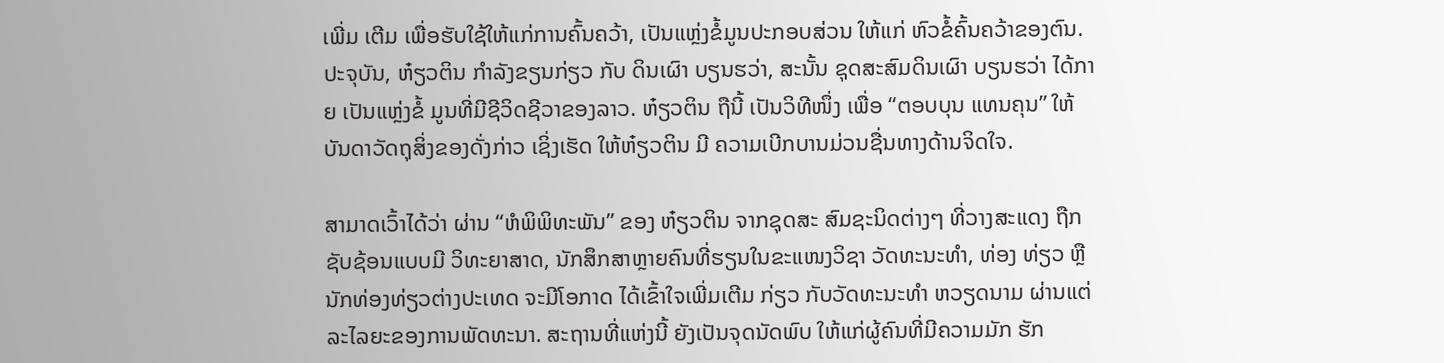ເພີ່ມ ເຕີມ ເພື່ອຮັບໃຊ້ໃຫ້ແກ່ການຄົ້ນຄວ້າ, ເປັນແຫຼ່ງຂໍ້ມູນປະກອບສ່ວນ ໃຫ້ແກ່ ຫົວຂໍ້ຄົ້ນຄວ້າຂອງຕົນ. ປະຈຸບັນ, ຫ໋ຽວຕິນ ກຳລັງຂຽນກ່ຽວ ກັບ ດິນເຜົາ ບຽນຮວ່າ, ສະນັ້ນ ຊຸດສະສົມດິນເຜົາ ບຽນຮວ່າ ໄດ້ກາຍ ເປັນແຫຼ່ງຂໍ້ ມູນທີ່ມີຊີວິດຊີວາຂອງລາວ. ຫ໋ຽວຕິນ ຖືນີ້ ເປັນວິທີໜຶ່ງ ເພື່ອ “ຕອບບຸນ ແທນຄຸນ” ໃຫ້ບັນດາວັດຖຸສິ່ງຂອງດັ່ງກ່າວ ເຊິ່ງເຮັດ ໃຫ້ຫ໋ຽວຕິນ ມີ ຄວາມເບີກບານມ່ວນຊື່ນທາງດ້ານຈິດໃຈ.

ສາມາດເວົ້າໄດ້ວ່າ ຜ່ານ “ຫໍພິພິທະພັນ” ຂອງ ຫ໋ຽວຕິນ ຈາກຊຸດສະ ສົມຊະນິດຕ່າງໆ ທີ່ວາງສະແດງ ຖືກຊັບຊ້ອນແບບມີ ວິທະຍາສາດ, ນັກສຶກສາຫຼາຍຄົນທີ່ຮຽນໃນຂະແໜງວິຊາ ວັດທະນະທຳ, ທ່ອງ ທ່ຽວ ຫຼື ນັກທ່ອງທ່ຽວຕ່າງປະເທດ ຈະມີໂອກາດ ໄດ້ເຂົ້າໃຈເພີ່ມເຕີມ ກ່ຽວ ກັບວັດທະນະທຳ ຫວຽດນາມ ຜ່ານແຕ່ລະໄລຍະຂອງການພັດທະນາ. ສະຖານທີ່ແຫ່ງນີ້ ຍັງເປັນຈຸດນັດພົບ ໃຫ້ແກ່ຜູ້ຄົນທີ່ມີຄວາມມັກ ຮັກ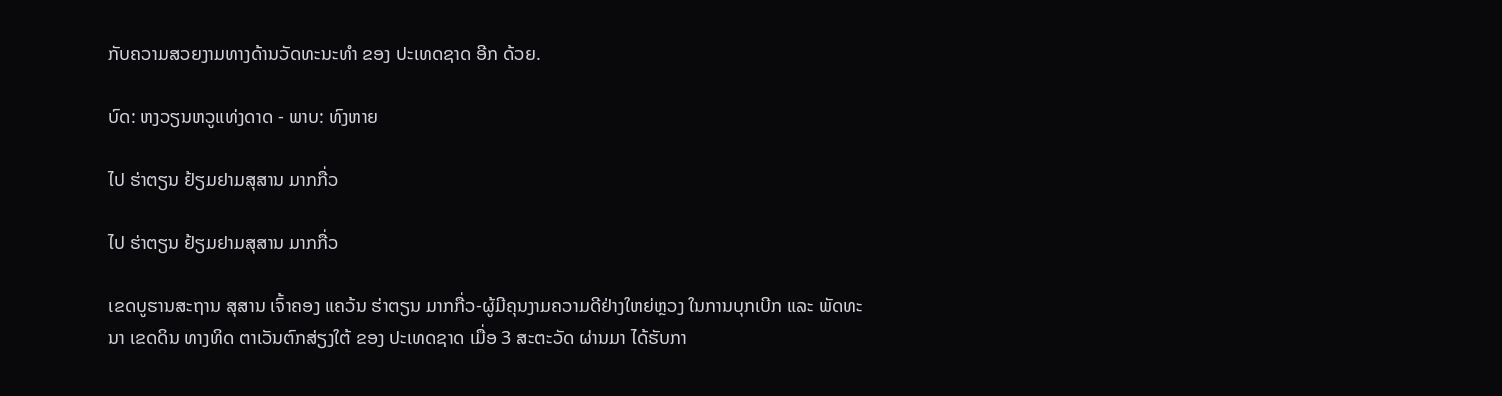ກັບຄວາມສວຍງາມທາງດ້ານວັດທະນະທຳ ຂອງ ປະເທດຊາດ ອີກ ດ້ວຍ.

ບົດ: ຫງວຽນຫວູແທ່ງດາດ - ພາບ: ທົງຫາຍ

ໄປ ຮ່າຕຽນ ຢ້ຽມຢາມສຸສານ ມາກກື່ວ

ໄປ ຮ່າຕຽນ ຢ້ຽມຢາມສຸສານ ມາກກື່ວ

ເຂດບູຮານສະຖານ ສຸສານ ເຈົ້າຄອງ ແຄວ້ນ ຮ່າຕຽນ ມາກກື່ວ-ຜູ້ມີຄຸນງາມຄວາມດີຢ່າງໃຫຍ່ຫຼວງ ໃນການບຸກເບີກ ແລະ ພັດທະນາ ເຂດດິນ ທາງທິດ ຕາເວັນຕົກສ່ຽງໃຕ້ ຂອງ ປະເທດຊາດ ເມື່ອ 3 ສະຕະວັດ ຜ່ານມາ ໄດ້ຮັບກາ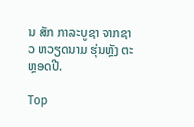ນ ສັກ ກາລະບູຊາ ຈາກຊາວ ຫວຽດນາມ ຮຸ່ນຫຼັງ ຕະຫຼອດປີ.

Top